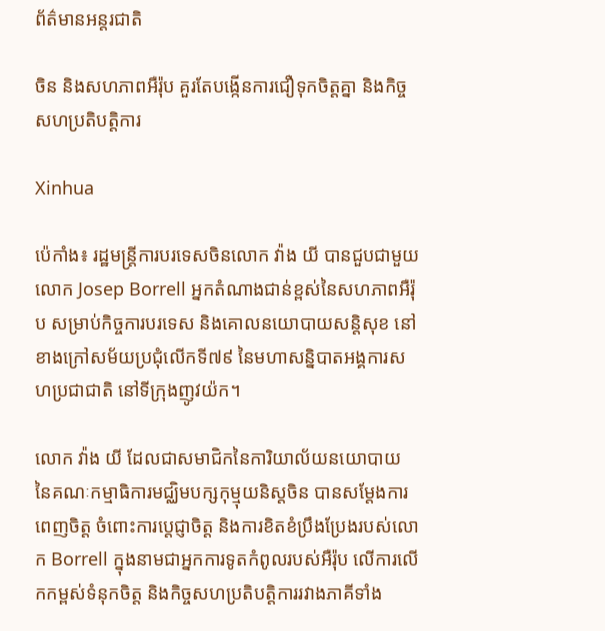ព័ត៌មានអន្តរជាតិ

ចិន និងសហភាពអឺរ៉ុប គួរតែបង្កើនការជឿទុកចិត្តគ្នា និងកិច្ចសហប្រតិបត្តិការ

Xinhua

ប៉េកាំង៖ រដ្ឋមន្ត្រីការបរទេសចិនលោក វ៉ាង យី បានជួបជាមួយលោក Josep Borrell អ្នកតំណាងជាន់ខ្ពស់នៃសហភាពអឺរ៉ុប សម្រាប់កិច្ចការបរទេស និងគោលនយោបាយសន្តិសុខ នៅខាងក្រៅសម័យប្រជុំលើកទី៧៩ នៃមហាសន្និបាតអង្គការសហប្រជាជាតិ នៅទីក្រុងញូវយ៉ក។

លោក វ៉ាង យី ដែលជាសមាជិកនៃការិយាល័យនយោបាយ នៃគណៈកម្មាធិការមជ្ឈិមបក្សកុម្មុយនិស្តចិន បានសម្តែងការពេញចិត្ត ចំពោះការប្តេជ្ញាចិត្ត និងការខិតខំប្រឹងប្រែងរបស់លោក Borrell ក្នុងនាមជាអ្នកការទូតកំពូលរបស់អឺរ៉ុប លើការលើកកម្ពស់ទំនុកចិត្ត និងកិច្ចសហប្រតិបត្តិការរវាងភាគីទាំង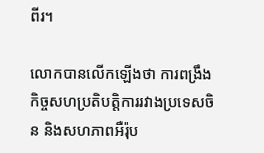ពីរ។

លោកបានលើកឡើងថា ការពង្រឹងកិច្ចសហប្រតិបត្តិការរវាងប្រទេសចិន និងសហភាពអឺរ៉ុប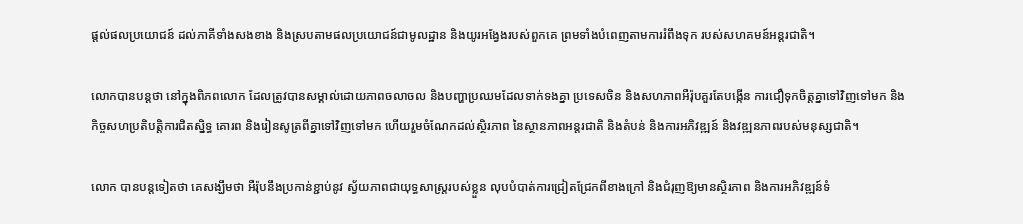ផ្តល់ផលប្រយោជន៍ ដល់ភាគីទាំងសងខាង និងស្របតាមផលប្រយោជន៍ជាមូលដ្ឋាន និងយូរអង្វែងរបស់ពួកគេ ព្រមទាំងបំពេញតាមការរំពឹងទុក របស់សហគមន៍អន្តរជាតិ។

លោកបានបន្ដថា នៅក្នុងពិភពលោក ដែលត្រូវបានសម្គាល់ដោយភាពចលាចល និងបញ្ហាប្រឈមដែលទាក់ទងគ្នា ប្រទេសចិន និងសហភាពអឺរ៉ុបគួរតែបង្កើន ការជឿទុកចិត្តគ្នាទៅវិញទៅមក និងកិច្ចសហប្រតិបត្តិការជិតស្និទ្ធ គោរព និងរៀនសូត្រពីគ្នាទៅវិញទៅមក ហើយរួមចំណែកដល់ស្ថិរភាព នៃស្ថានភាពអន្តរជាតិ និងតំបន់ និងការអភិវឌ្ឍន៍ និងវឌ្ឍនភាពរបស់មនុស្សជាតិ។

លោក បានបន្ដទៀតថា គេសង្ឃឹមថា អឺរ៉ុបនឹងប្រកាន់ខ្ជាប់នូវ ស្វ័យភាពជាយុទ្ធសាស្ត្ររបស់ខ្លួន លុបបំបាត់ការជ្រៀតជ្រែកពីខាងក្រៅ និងជំរុញឱ្យមានស្ថិរភាព និងការអភិវឌ្ឍន៍ទំ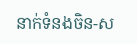នាក់ទំនងចិន-ស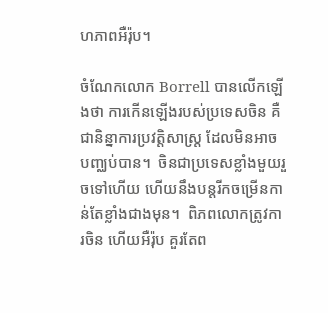ហភាពអឺរ៉ុប។

ចំណែកលោក Borrell បានលើកឡើងថា ការកើនឡើងរបស់ប្រទេសចិន គឺជានិន្នាការប្រវត្តិសាស្ត្រ ដែលមិនអាចបញ្ឈប់បាន។  ចិនជាប្រទេសខ្លាំងមួយរួចទៅហើយ ហើយនឹងបន្តរីកចម្រើនកាន់តែខ្លាំងជាងមុន។  ពិភពលោកត្រូវការចិន ហើយអឺរ៉ុប គួរតែព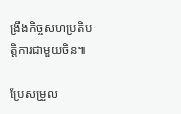ង្រឹងកិច្ចសហប្រតិបត្តិការជាមួយចិន៕

ប្រែសម្រួល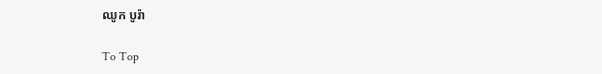ឈូក បូរ៉ា

To Top